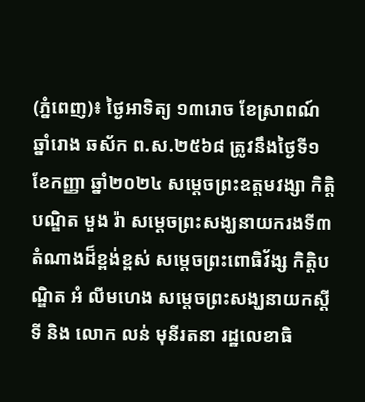(ភ្នំពេញ)៖ ថ្ងៃអាទិត្យ ១៣រោច ខែស្រាពណ៍ ឆ្នាំរោង ឆស័ក ព.ស.២៥៦៨ ត្រូវនឹងថ្ងៃទី១ ខែកញ្ញា ឆ្នាំ២០២៤ សម្ដេចព្រះឧត្ដមវង្សា កិត្តិបណ្ឌិត មួង រ៉ា សម្ដេចព្រះសង្ឃនាយករងទី៣ តំណាងដ៏ខ្ពង់ខ្ពស់ សម្ដេចព្រះពោធិវ័ង្ស កិត្តិបណ្ឌិត អំ លីមហេង សម្ដេចព្រះសង្ឃនាយកស្ដីទី និង លោក លន់ មុនីរតនា រដ្ឋលេខាធិ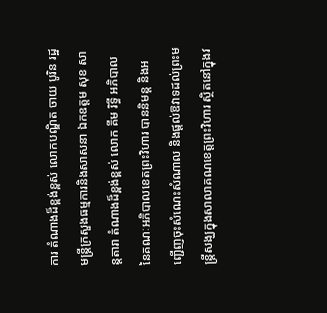ការ តំណាងដ៏ខ្ពង់ខ្ពស់ លោកបណ្ឌិត ចាយ បូរិន រដ្ឋមន្រ្តីក្រសួងធម្មការនិងសាសនា ឯកឧត្តម សុខ សាន្តតារា តំណាងដ៏ខ្ពង់ខ្ពស់ លោក គីម រិទ្ធី អភិបាល នៃគណៈអភិបាលខេតព្រះវិហារ បាននិមន្ត និងអញ្ជើញចុះសំណេះសំណាល និងផ្ដល់ឱវាទដល់ព្រះមន្រ្តីសង្ឃក្នុងសាលាគណខេត្តព្រះវិហារ ស្ថិតនៅក្នុងវ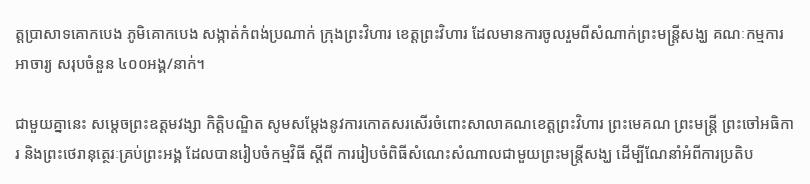ត្តប្រាសាទគោកបេង ភូមិគោកបេង សង្កាត់កំពង់ប្រណាក់ ក្រុងព្រះវិហារ ខេត្តព្រះវិហារ ដែលមានការចូលរួមពីសំណាក់ព្រះមន្រ្តីសង្ឃ គណៈកម្មការ អាចារ្យ សរុបចំនួន ៤០០អង្គ/នាក់។

ជាមួយគ្នានេះ សម្ដេចព្រះឧត្ដមវង្សា កិត្តិបណ្ឌិត សូមសម្តែងនូវការកោតសរសើរចំពោះសាលាគណខេត្តព្រះវិហារ ព្រះមេគណ ព្រះមន្រ្តី ព្រះចៅអធិការ និងព្រះថេរានុត្ថេរៈគ្រប់ព្រះអង្គ ដែលបានរៀបចំកម្មវិធី ស្ដីពី ការរៀបចំពិធីសំណេះសំណាលជាមួយព្រះមន្រ្តីសង្ឃ ដើម្បីណែនាំអំពីការប្រតិប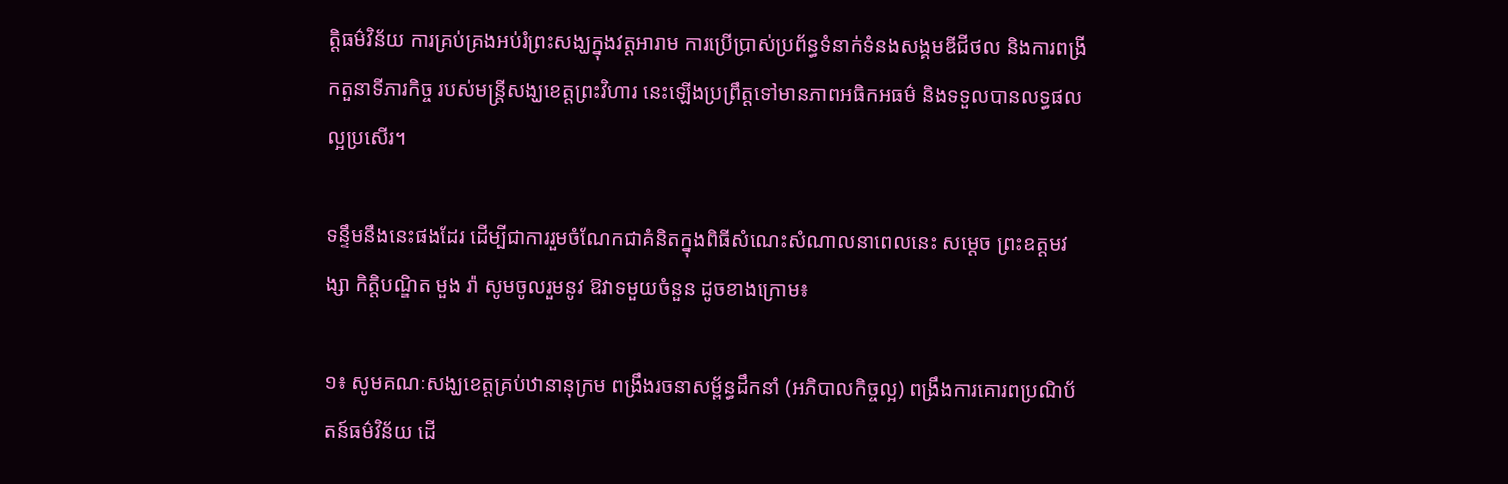ត្តិធម៌វិន័យ ការគ្រប់គ្រងអប់រំព្រះសង្ឃក្នុងវត្តអារាម ការប្រើប្រាស់ប្រព័ន្ធទំនាក់ទំនងសង្គមឌីជីថល និងការពង្រីកតួនាទីភារកិច្ច របស់មន្រ្តីសង្ឃខេត្តព្រះវិហារ នេះឡើងប្រព្រឹត្តទៅមានភាពអធិកអធម៌ និងទទួលបានលទ្ធផលល្អប្រសើរ។

ទន្ទឹមនឹងនេះផងដែរ ដើម្បីជាការរួមចំណែកជាគំនិតក្នុងពិធីសំណេះសំណាលនាពេលនេះ សម្ដេច ព្រះឧត្ដមវង្សា កិត្តិបណ្ឌិត មួង រ៉ា សូមចូលរួមនូវ ឱវាទមួយចំនួន ដូចខាងក្រោម៖

១៖ សូមគណៈសង្ឃខេត្តគ្រប់ឋានានុក្រម ពង្រឹងរចនាសម្ព័ន្ធដឹកនាំ (អភិបាលកិច្ចល្អ) ពង្រឹងការគោរពប្រណិប័តន៍ធម៌វិន័យ ដើ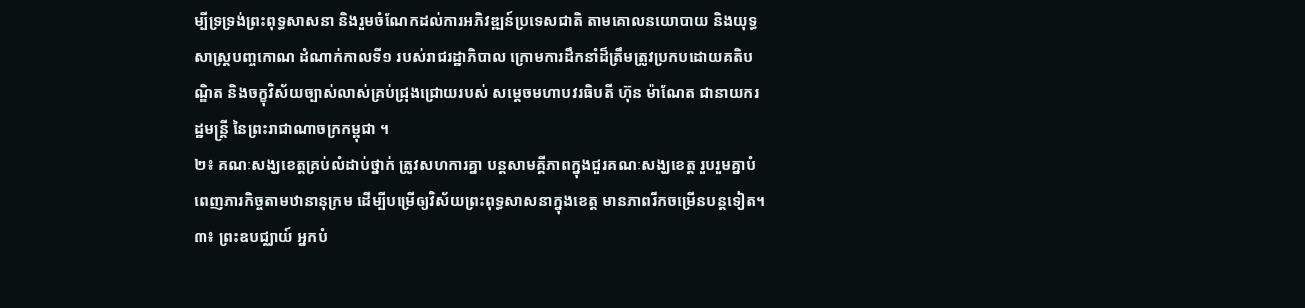ម្បីទ្រទ្រង់ព្រះពុទ្ធសាសនា និងរួមចំណែកដល់ការអភិវឌ្ឍន៍ប្រទេសជាតិ តាមគោលនយោបាយ និងយុទ្ធសាស្រ្តបញ្ចកោណ ដំណាក់កាលទី១ របស់រាជរដ្ឋាភិបាល ក្រោមការដឹកនាំដ៏ត្រឹមត្រូវប្រកបដោយគតិបណ្ឌិត និងចក្ខុវិស័យច្បាស់លាស់គ្រប់ជ្រុងជ្រោយរបស់ សម្តេចមហាបវរធិបតី ហ៊ុន ម៉ាណែត ជានាយករដ្ឋមន្រ្តី នៃព្រះរាជាណាចក្រកម្ពុជា ។
២៖ គណៈសង្ឃខេត្តគ្រប់លំដាប់ថ្នាក់ ត្រូវសហការគ្នា បន្តសាមគ្គីភាពក្នុងជួរគណៈសង្ឃខេត្ត រួបរួមគ្នាបំពេញភារកិច្ចតាមឋានានុក្រម ដើម្បីបម្រើឲ្យវិស័យព្រះពុទ្ធសាសនាក្នុងខេត្ត មានភាពរីកចម្រើនបន្តទៀត។
៣៖ ព្រះឧបជ្ឈាយ៍ អ្នកបំ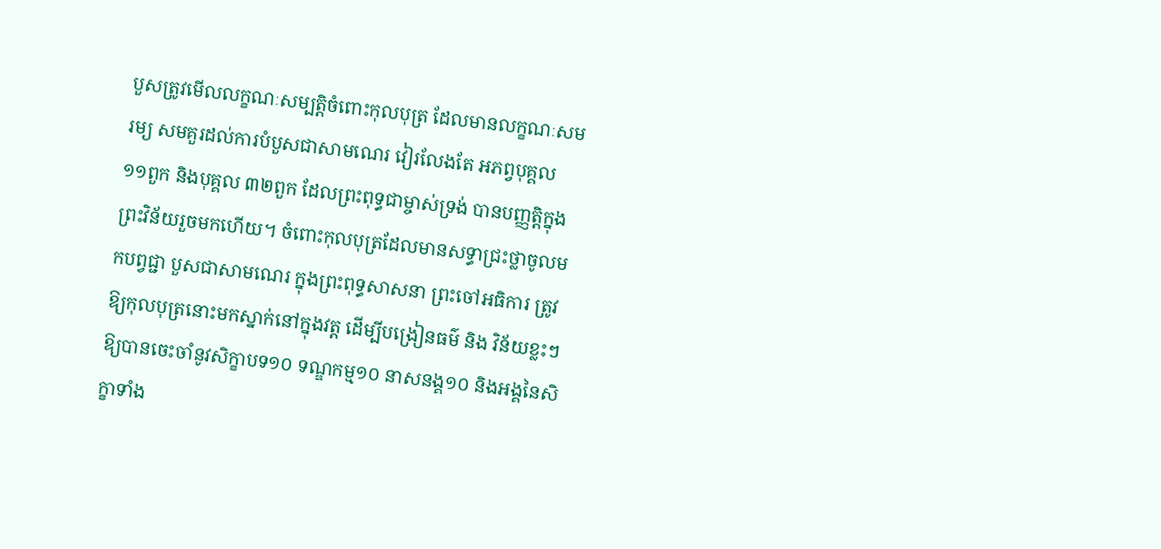បួសត្រូវមើលលក្ខណៈសម្បត្តិចំពោះកុលបុត្រ ដែលមានលក្ខណៈសមរម្យ សមគួរដល់ការបំបួសជាសាមណេរ វៀរលែងតែ អភព្វបុគ្គល ១១ពួក និងបុគ្គល ៣២ពួក ដែលព្រះពុទ្ធជាម្ចាស់ទ្រង់ បានបញ្ញត្តិក្នុងព្រះវិន័យរួចមកហើយ។ ចំពោះកុលបុត្រដែលមានសទ្ធាជ្រះថ្លាចូលមកបព្វជ្ជា បួសជាសាមណេរ ក្នុងព្រះពុទ្ធសាសនា ព្រះចៅអធិការ ត្រូវឱ្យកុលបុត្រនោះមកស្នាក់នៅក្នុងវត្ត ដើម្បីបង្រៀនធម៌ និង វិន័យខ្លះៗ ឱ្យបានចេះចាំនូវសិក្ខាបទ១០ ទណ្ឌកម្ម១០ នាសនង្គ១០ និងអង្គនៃសិក្ខាទាំង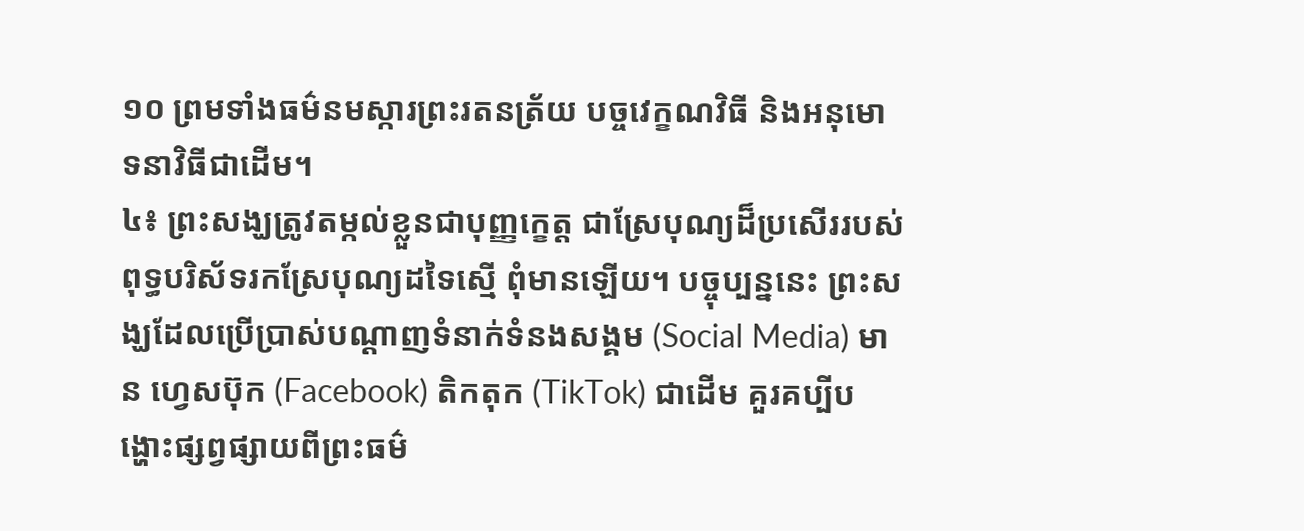១០ ព្រមទាំងធម៌នមស្ការព្រះរតនត្រ័យ បច្ចវេក្ខណវិធី និងអនុមោទនាវិធីជាដើម។
៤៖ ព្រះសង្ឃត្រូវតម្កល់ខ្លួនជាបុញ្ញក្ខេត្ត ជាស្រែបុណ្យដ៏ប្រសើររបស់ ពុទ្ធបរិស័ទរកស្រែបុណ្យដទៃស្មើ ពុំមានឡើយ។ បច្ចុប្បន្ននេះ ព្រះសង្ឃដែលប្រើប្រាស់បណ្ដាញទំនាក់ទំនងសង្គម (Social Media) មាន ហ្វេសប៊ុក (Facebook) តិកតុក (TikTok) ជាដើម គួរគប្បីបង្ហោះផ្សព្វផ្សាយពីព្រះធម៌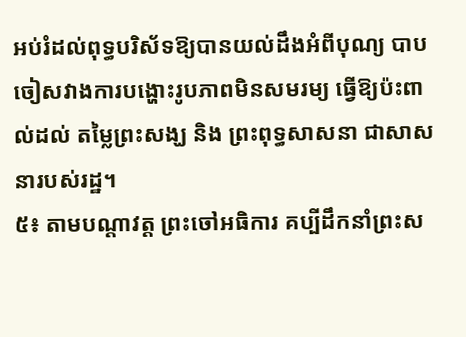អប់រំដល់ពុទ្ធបរិស័ទឱ្យបានយល់ដឹងអំពីបុណ្យ បាប ចៀសវាងការបង្ហោះរូបភាពមិនសមរម្យ ធ្វើឱ្យប៉ះពាល់ដល់ តម្លៃព្រះសង្ឃ និង ព្រះពុទ្ធសាសនា ជាសាសនារបស់រដ្ឋ។
៥៖ តាមបណ្ដាវត្ត ព្រះចៅអធិការ គប្បីដឹកនាំព្រះស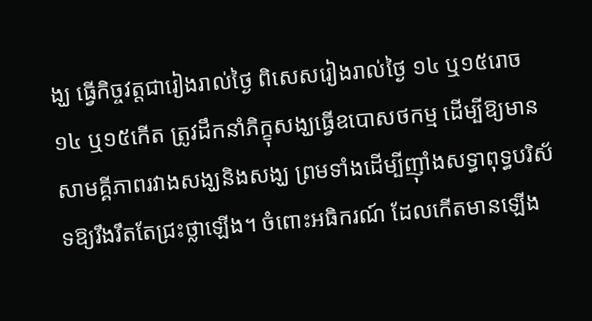ង្ឃ ធ្វើកិច្ចវត្តជារៀងរាល់ថ្ងៃ ពិសេសរៀងរាល់ថ្ងៃ ១៤ ឬ១៥រោច ១៤ ឬ១៥កើត ត្រូវដឹកនាំភិក្ខុសង្ឃធ្វើឧបោសថកម្ម ដើម្បីឱ្យមានសាមគ្គីភាពរវាងសង្ឃនិងសង្ឃ ព្រមទាំងដើម្បីញ៉ាំងសទ្ធាពុទ្ធបរិស័ទឱ្យរឹងរឹតតែជ្រះថ្លាឡើង។ ចំពោះអធិករណ៍ ដែលកើតមានឡើង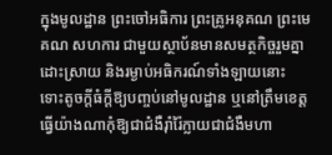ក្នុងមូលដ្ឋាន ព្រះចៅអធិការ ព្រះគ្រូអនុគណ ព្រះមេគណ សហការ ជាមួយស្ថាប័នមានសមត្ថកិច្ចរួមគ្នាដោះស្រាយ និងរម្ងាប់អធិករណ៍ទាំងឡាយនោះ ទោះតូចក្ដីធំក្ដីឱ្យបញ្ចប់នៅមូលដ្ឋាន ឬនៅត្រឹមខេត្ត ធ្វើយ៉ាងណាកុំឱ្យជាជំងឺរ៉ាំរ៉ៃក្លាយជាជំងឺមហា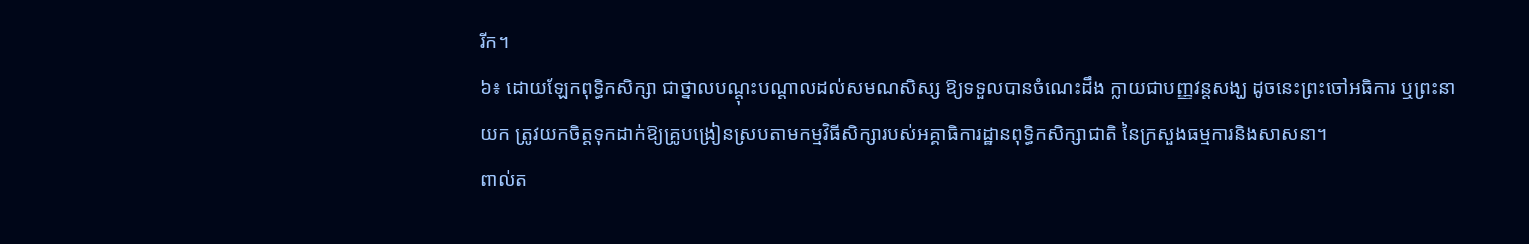រីក។
៦៖ ដោយឡែកពុទ្ធិកសិក្សា ជាថ្នាលបណ្ដុះបណ្ដាលដល់សមណសិស្ស ឱ្យទទួលបានចំណេះដឹង ក្លាយជាបញ្ញវន្តសង្ឃ ដូចនេះព្រះចៅអធិការ ឬព្រះនាយក ត្រូវយកចិត្តទុកដាក់ឱ្យគ្រូបង្រៀនស្របតាមកម្មវិធីសិក្សារបស់អគ្គាធិការដ្ឋានពុទ្ធិកសិក្សាជាតិ នៃក្រសួងធម្មការនិងសាសនា។
ពាល់ត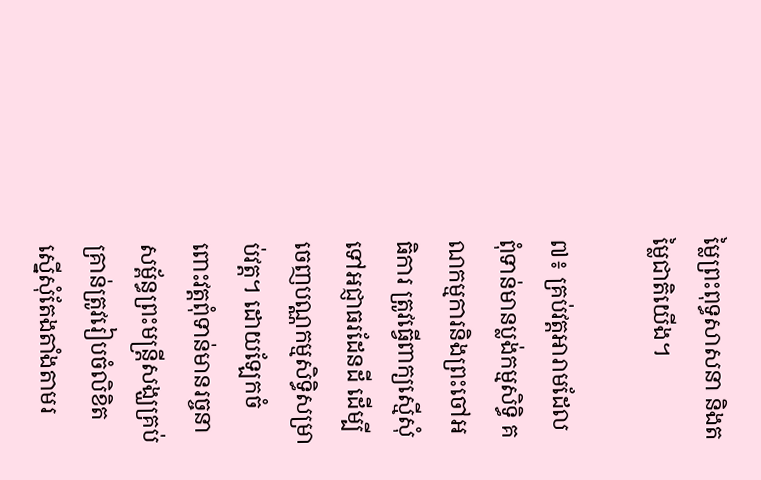ម្លៃព្រះពុទ្ធសាសនា និងតម្លៃជាតិយើង។

៧៖ គ្រប់វត្តអារាមដែលពុំទាន់មានប្លង់កម្មសិទ្ធិ គណកម្មការនិងព្រះចៅអធិការ ត្រូវធ្វើពាក្យស្មើសុំទៅអជ្ញាធរដែនដី ដើម្បីចេញបណ្ណកម្មសិទ្ធិសម្រាប់វត្ត។ ដោយឡែកចំពោះវត្តពុំទាន់មានរច្ចនាសម្ព័ន្ធព្រះមន្ត្រីសង្ឃគ្រប់គ្រាន់ត្រូវរៀបចំលិខិតស្នើសុំតែងតាំងតាមរ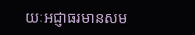យៈអជ្ញាធរមានសម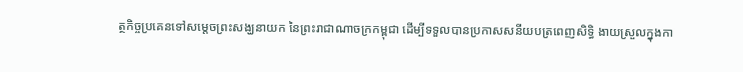ត្ថកិច្ចប្រគេនទៅសម្តេចព្រះសង្ឃនាយក នៃព្រះរាជាណាចក្រកម្ពុជា ដើម្បីទទួលបានប្រកាសសនីយបត្រពេញសិទ្ធិ ងាយស្រួលក្នុងកា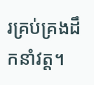រគ្រប់គ្រងដឹកនាំវត្ត។